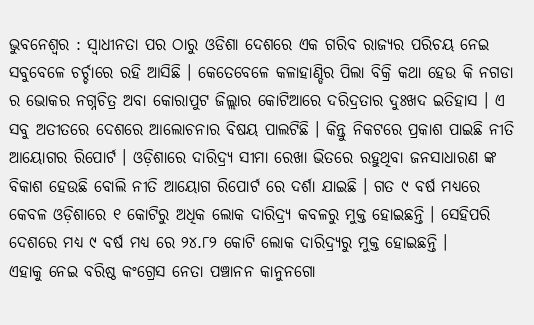ଭୁବନେଶ୍ବର : ସ୍ବାଧୀନତା ପର ଠାରୁ ଓଡିଶା ଦେଶରେ ଏକ ଗରିବ ରାଜ୍ୟର ପରିଚୟ ନେଇ ସବୁବେଳେ ଚର୍ଚ୍ଚାରେ ରହି ଆସିଛି । କେତେବେଳେ କଳାହାଣ୍ଡିର ପିଲା ବିକ୍ରି କଥା ହେଉ କି ନଗଡା ର ଭୋକର ନଗ୍ନଚିତ୍ର ଅବା କୋରାପୁଟ ଜିଲ୍ଲାର କୋଟିଆରେ ଦରିଦ୍ରତାର ଦୁଃଖଦ ଇତିହାସ । ଏ ସବୁ ଅତୀତରେ ଦେଶରେ ଆଲୋଚନାର ବିଷୟ ପାଲଟିଛି । କିନ୍ତୁ ନିକଟରେ ପ୍ରକାଶ ପାଇଛି ନୀତି ଆୟୋଗର ରିପୋର୍ଟ । ଓଡ଼ିଶାରେ ଦାରିଦ୍ର୍ୟ ସୀମା ରେଖା ଭିତରେ ରହୁଥିବା ଜନସାଧାରଣ ଙ୍କ ବିକାଶ ହେଉଛି ବୋଲି ନୀତି ଆୟୋଗ ରିପୋର୍ଟ ରେ ଦର୍ଶା ଯାଇଛି । ଗତ ୯ ବର୍ଷ ମଧ୍ୟରେ କେବଳ ଓଡ଼ିଶାରେ ୧ କୋଟିରୁ ଅଧିକ ଲୋକ ଦାରିଦ୍ର୍ୟ କବଳରୁ ମୁକ୍ତ ହୋଇଛନ୍ତି । ସେହିପରି ଦେଶରେ ମଧ୍ୟ ୯ ବର୍ଷ ମଧ୍ୟ ରେ ୨୪.୮୨ କୋଟି ଲୋକ ଦାରିଦ୍ର୍ୟରୁ ମୁକ୍ତ ହୋଇଛନ୍ତି ।
ଏହାକୁ ନେଇ ବରିଷ୍ଠ କଂଗ୍ରେସ ନେତା ପଞ୍ଚାନନ କାନୁନଗୋ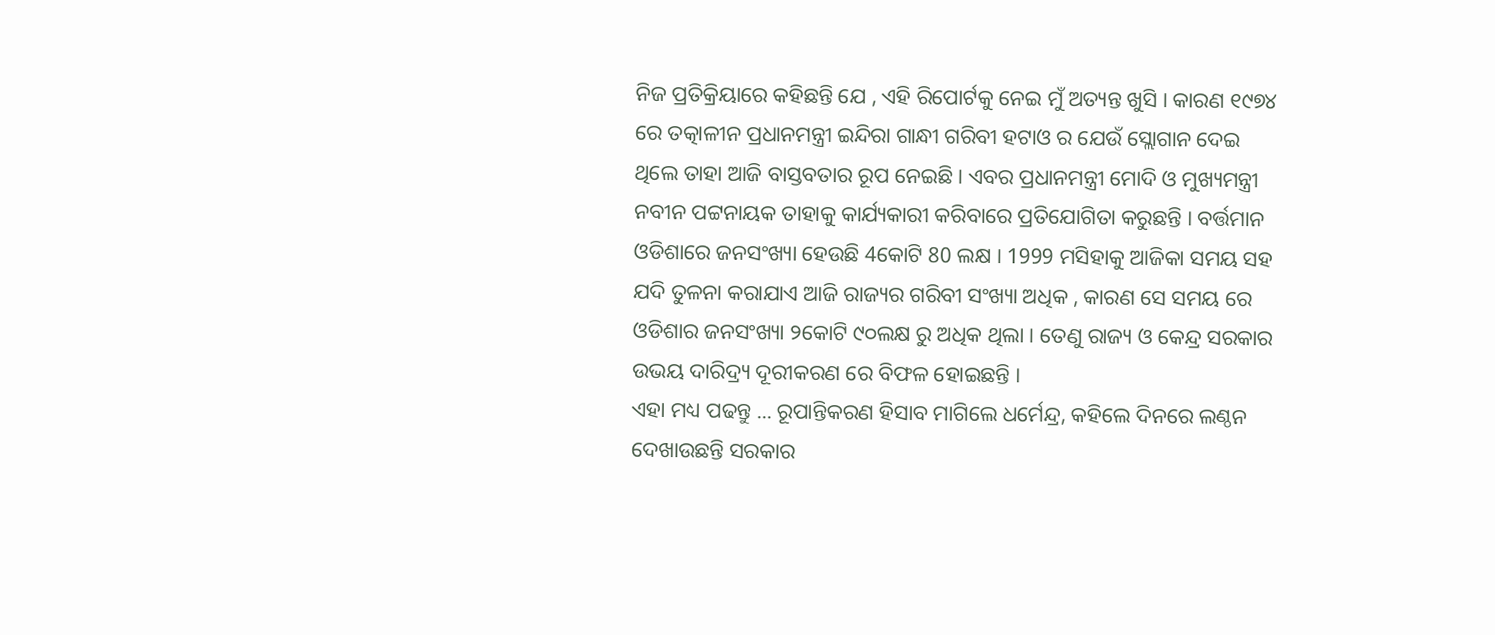ନିଜ ପ୍ରତିକ୍ରିୟାରେ କହିଛନ୍ତି ଯେ , ଏହି ରିପୋର୍ଟକୁ ନେଇ ମୁଁ ଅତ୍ୟନ୍ତ ଖୁସି । କାରଣ ୧୯୭୪ ରେ ତତ୍କାଳୀନ ପ୍ରଧାନମନ୍ତ୍ରୀ ଇନ୍ଦିରା ଗାନ୍ଧୀ ଗରିବୀ ହଟାଓ ର ଯେଉଁ ସ୍ଲୋଗାନ ଦେଇ ଥିଲେ ତାହା ଆଜି ବାସ୍ତବତାର ରୂପ ନେଇଛି । ଏବର ପ୍ରଧାନମନ୍ତ୍ରୀ ମୋଦି ଓ ମୁଖ୍ୟମନ୍ତ୍ରୀ ନବୀନ ପଟ୍ଟନାୟକ ତାହାକୁ କାର୍ଯ୍ୟକାରୀ କରିବାରେ ପ୍ରତିଯୋଗିତା କରୁଛନ୍ତି । ବର୍ତ୍ତମାନ ଓଡିଶାରେ ଜନସଂଖ୍ୟା ହେଉଛି 4କୋଟି 80 ଲକ୍ଷ । 1999 ମସିହାକୁ ଆଜିକା ସମୟ ସହ ଯଦି ତୁଳନା କରାଯାଏ ଆଜି ରାଜ୍ୟର ଗରିବୀ ସଂଖ୍ୟା ଅଧିକ , କାରଣ ସେ ସମୟ ରେ ଓଡିଶାର ଜନସଂଖ୍ୟା ୨କୋଟି ୯୦ଲକ୍ଷ ରୁ ଅଧିକ ଥିଲା । ତେଣୁ ରାଜ୍ୟ ଓ କେନ୍ଦ୍ର ସରକାର ଉଭୟ ଦାରିଦ୍ର୍ୟ ଦୂରୀକରଣ ରେ ବିଫଳ ହୋଇଛନ୍ତି ।
ଏହା ମଧ୍ୟ ପଢନ୍ତୁ ... ରୂପାନ୍ତିକରଣ ହିସାବ ମାଗିଲେ ଧର୍ମେନ୍ଦ୍ର, କହିଲେ ଦିନରେ ଲଣ୍ଠନ ଦେଖାଉଛନ୍ତି ସରକାର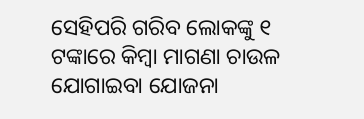ସେହିପରି ଗରିବ ଲୋକଙ୍କୁ ୧ ଟଙ୍କାରେ କିମ୍ବା ମାଗଣା ଚାଉଳ ଯୋଗାଇବା ଯୋଜନା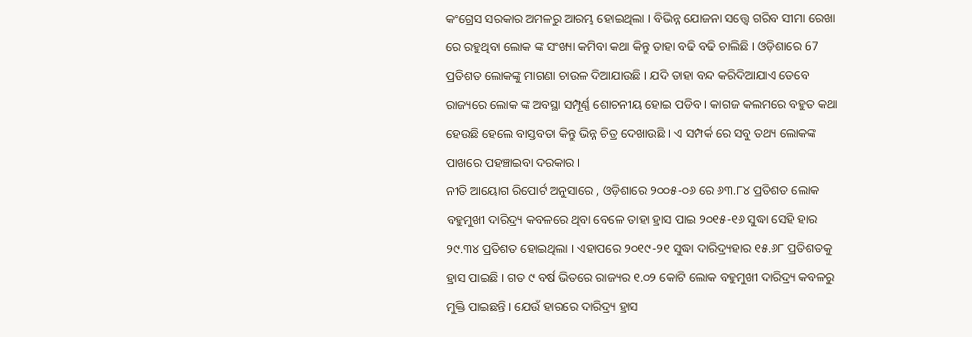କଂଗ୍ରେସ ସରକାର ଅମଳରୁ ଆରମ୍ଭ ହୋଇଥିଲା । ବିଭିନ୍ନ ଯୋଜନା ସତ୍ତ୍ବେ ଗରିବ ସୀମା ରେଖା ରେ ରହୁଥିବା ଲୋକ ଙ୍କ ସଂଖ୍ୟା କମିବା କଥା କିନ୍ତୁ ତାହା ବଢି ବଢି ଚାଲିଛି । ଓଡ଼ିଶାରେ 67 ପ୍ରତିଶତ ଲୋକଙ୍କୁ ମାଗଣା ଚାଉଳ ଦିଆଯାଉଛି । ଯଦି ତାହା ବନ୍ଦ କରିଦିଆଯାଏ ତେବେ ରାଜ୍ୟରେ ଲୋକ ଙ୍କ ଅବସ୍ଥା ସମ୍ପୂର୍ଣ୍ଣ ଶୋଚନୀୟ ହୋଇ ପଡିବ । କାଗଜ କଲମରେ ବହୁତ କଥା ହେଉଛି ହେଲେ ବାସ୍ତବତା କିନ୍ତୁ ଭିନ୍ନ ଚିତ୍ର ଦେଖାଉଛି । ଏ ସମ୍ପର୍କ ରେ ସବୁ ତଥ୍ୟ ଲୋକଙ୍କ ପାଖରେ ପହଞ୍ଚାଇବା ଦରକାର ।
ନୀତି ଆୟୋଗ ରିପୋର୍ଟ ଅନୁସାରେ , ଓଡ଼ିଶାରେ ୨୦୦୫-୦୬ ରେ ୬୩.୮୪ ପ୍ରତିଶତ ଲୋକ ବହୁମୁଖୀ ଦାରିଦ୍ର୍ୟ କବଳରେ ଥିବା ବେଳେ ତାହା ହ୍ରାସ ପାଇ ୨୦୧୫-୧୬ ସୁଦ୍ଧା ସେହି ହାର ୨୯.୩୪ ପ୍ରତିଶତ ହୋଇଥିଲା । ଏହାପରେ ୨୦୧୯-୨୧ ସୁଦ୍ଧା ଦାରିଦ୍ର୍ୟହାର ୧୫.୬୮ ପ୍ରତିଶତକୁ ହ୍ରାସ ପାଇଛି । ଗତ ୯ ବର୍ଷ ଭିତରେ ରାଜ୍ୟର ୧.୦୨ କୋଟି ଲୋକ ବହୁମୁଖୀ ଦାରିଦ୍ର୍ୟ କବଳରୁ ମୁକ୍ତି ପାଇଛନ୍ତି । ଯେଉଁ ହାରରେ ଦାରିଦ୍ର୍ୟ ହ୍ରାସ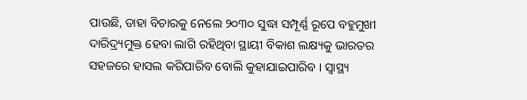ପାଉଛି, ତାହା ବିଚାରକୁ ନେଲେ ୨୦୩୦ ସୁଦ୍ଧା ସମ୍ପୂର୍ଣ୍ଣ ରୂପେ ବହୁମୁଖୀ ଦାରିଦ୍ର୍ୟମୁକ୍ତ ହେବା ଲାଗି ରହିଥିବା ସ୍ଥାୟୀ ବିକାଶ ଲକ୍ଷ୍ୟକୁ ଭାରତର ସହଜରେ ହାସଲ କରିପାରିବ ବୋଲି କୁହାଯାଇପାରିବ । ସ୍ବାସ୍ଥ୍ୟ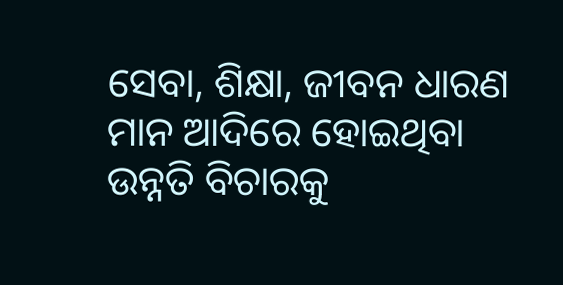ସେବା, ଶିକ୍ଷା, ଜୀବନ ଧାରଣ ମାନ ଆଦିରେ ହୋଇଥିବା ଉନ୍ନତି ବିଚାରକୁ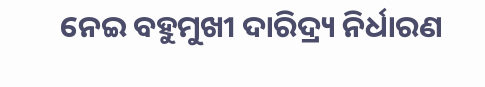ନେଇ ବହୁମୁଖୀ ଦାରିଦ୍ର୍ୟ ନିର୍ଧାରଣ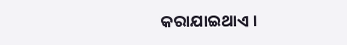କରାଯାଇଥାଏ ।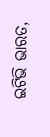ଇଟିଭି ଭାରତ,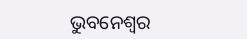ଭୁବନେଶ୍ବର